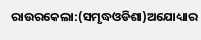ରାଉରକେଲା:(ସମୃଦ୍ଧଓଡିଶା)ଅଯୋଧ୍ୟାର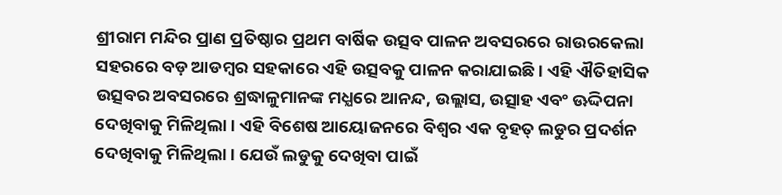ଶ୍ରୀରାମ ମନ୍ଦିର ପ୍ରାଣ ପ୍ରତିଷ୍ଠାର ପ୍ରଥମ ବାର୍ଷିକ ଉତ୍ସବ ପାଳନ ଅବସରରେ ରାଉରକେଲା ସହରରେ ବଡ଼ ଆଡମ୍ବର ସହକାରେ ଏହି ଉତ୍ସବକୁ ପାଳନ କରାଯାଇଛି। ଏହି ଐତିହାସିକ ଉତ୍ସବର ଅବସରରେ ଶ୍ରଦ୍ଧାଳୁମାନଙ୍କ ମଧ୍ଯରେ ଆନନ୍ଦ, ଉଲ୍ଲାସ, ଉତ୍ସାହ ଏବଂ ଊଦ୍ଦିପନା ଦେଖିବାକୁ ମିଳିଥିଲା। ଏହି ବିଶେଷ ଆୟୋଜନରେ ବିଶ୍ବର ଏକ ବୃହତ୍ ଲଡୁର ପ୍ରଦର୍ଶନ ଦେଖିବାକୁ ମିଳିଥିଲା। ଯେଉଁ ଲଡୁକୁ ଦେଖିବା ପାଇଁ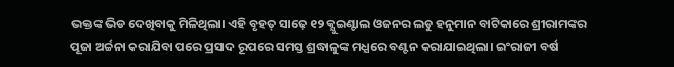ଭକ୍ତଙ୍କ ଭିଡ ଦେଖିବାକୁ ମିଳିଥିଲା। ଏହି ବୃହତ୍ ସାଢ଼େ ୧୨ କ୍ଯୁଇଣ୍ଟାଲ ଓଜନର ଲଡୁ ହନୁମାନ ବାଟିକାରେ ଶ୍ରୀରାମଙ୍କର ପୂଜା ଅର୍ଚ୍ଚନା କରାଯିବା ପରେ ପ୍ରସାଦ ରୂପରେ ସମସ୍ତ ଶ୍ରଦ୍ଧାଳୁଙ୍କ ମଧ୍ଯରେ ବଣ୍ଟନ କରାଯାଇଥିଲା। ଇଂରାଜୀ ବର୍ଷ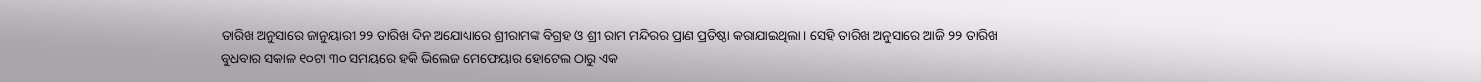ତାରିଖ ଅନୁସାରେ ଜାନୁୟାରୀ ୨୨ ତାରିଖ ଦିନ ଅଯୋଧ୍ୟାରେ ଶ୍ରୀରାମଙ୍କ ବିଗ୍ରହ ଓ ଶ୍ରୀ ରାମ ମନ୍ଦିରର ପ୍ରାଣ ପ୍ରତିଷ୍ଠା କରାଯାଇଥିଲା। ସେହି ତାରିଖ ଅନୁସାରେ ଆଜି ୨୨ ତାରିଖ ବୁଧବାର ସକାଳ ୧୦ଟା ୩୦ ସମୟରେ ହକି ଭିଲେଜ ମେଫେୟାର ହୋଟେଲ ଠାରୁ ଏକ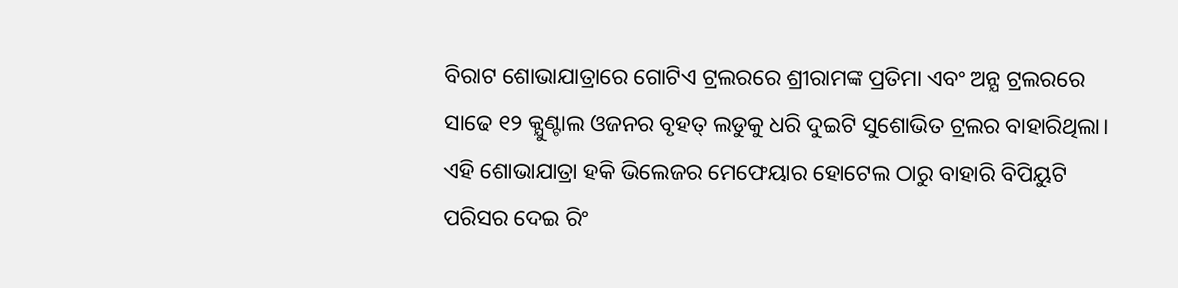ବିରାଟ ଶୋଭାଯାତ୍ରାରେ ଗୋଟିଏ ଟ୍ରଲରରେ ଶ୍ରୀରାମଙ୍କ ପ୍ରତିମା ଏବଂ ଅନ୍ଯ ଟ୍ରଲରରେ ସାଢେ ୧୨ କ୍ଯୁଣ୍ଟାଲ ଓଜନର ବୃହତ୍ ଲଡୁକୁ ଧରି ଦୁଇଟି ସୁଶୋଭିତ ଟ୍ରଲର ବାହାରିଥିଲା। ଏହି ଶୋଭାଯାତ୍ରା ହକି ଭିଲେଜର ମେଫେୟାର ହୋଟେଲ ଠାରୁ ବାହାରି ବିପିୟୁଟି ପରିସର ଦେଇ ରିଂ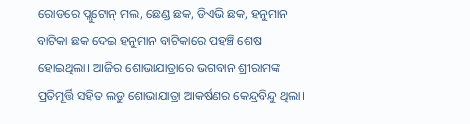ରୋଡରେ ପ୍ଲୁଟୋନ୍ ମଲ, ଛେଣ୍ଡ ଛକ, ଡିଏଭି ଛକ, ହନୁମାନ ବାଟିକା ଛକ ଦେଇ ହନୁମାନ ବାଟିକାରେ ପହଞ୍ଚି ଶେଷ ହୋଇଥିଲା। ଆଜିର ଶୋଭାଯାତ୍ରାରେ ଭଗବାନ ଶ୍ରୀରାମଙ୍କ ପ୍ରତିମୂର୍ତ୍ତି ସହିତ ଲଡୁ ଶୋଭାଯାତ୍ରା ଆକର୍ଷଣର କେନ୍ଦ୍ରବିନ୍ଦୁ ଥିଲା।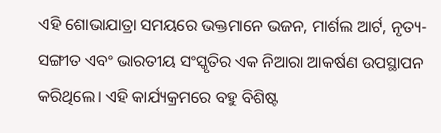ଏହି ଶୋଭାଯାତ୍ରା ସମୟରେ ଭକ୍ତମାନେ ଭଜନ, ମାର୍ଶଲ ଆର୍ଟ, ନୃତ୍ୟ-ସଙ୍ଗୀତ ଏବଂ ଭାରତୀୟ ସଂସ୍କୃତିର ଏକ ନିଆରା ଆକର୍ଷଣ ଉପସ୍ଥାପନ କରିଥିଲେ। ଏହି କାର୍ଯ୍ୟକ୍ରମରେ ବହୁ ବିଶିଷ୍ଟ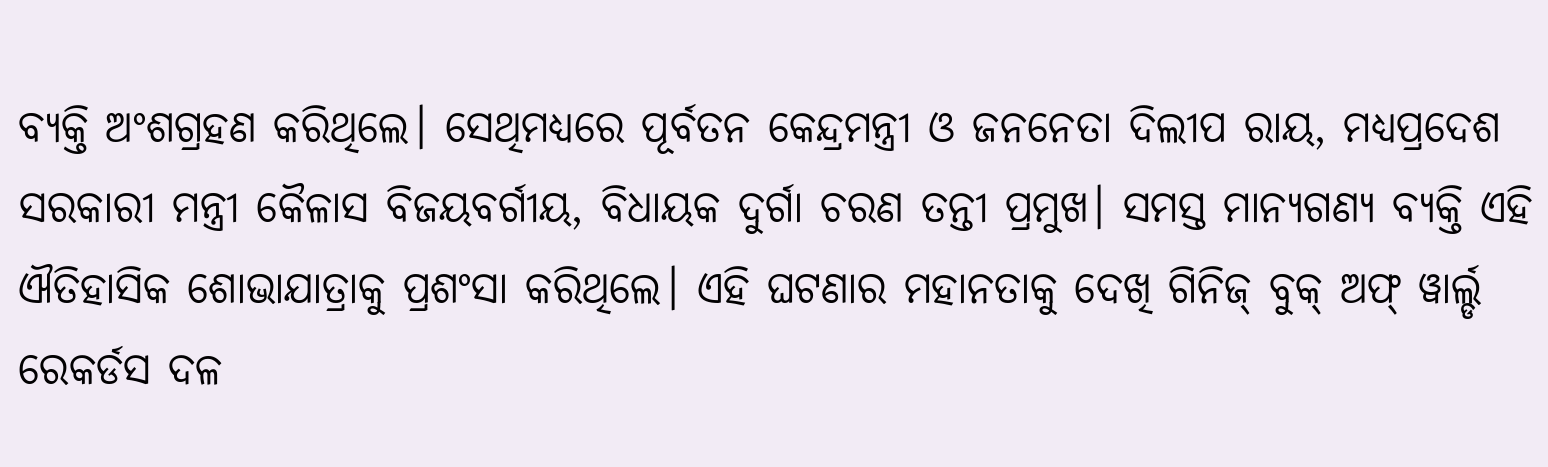ବ୍ୟକ୍ତି ଅଂଶଗ୍ରହଣ କରିଥିଲେ। ସେଥିମଧ୍ୟରେ ପୂର୍ବତନ କେନ୍ଦ୍ରମନ୍ତ୍ରୀ ଓ ଜନନେତା ଦିଲୀପ ରାୟ, ମଧ୍ୟପ୍ରଦେଶ ସରକାରୀ ମନ୍ତ୍ରୀ କୈଳାସ ବିଜୟବର୍ଗୀୟ, ବିଧାୟକ ଦୁର୍ଗା ଚରଣ ତନ୍ତୀ ପ୍ରମୁଖ। ସମସ୍ତ ମାନ୍ୟଗଣ୍ୟ ବ୍ୟକ୍ତି ଏହି ଐତିହାସିକ ଶୋଭାଯାତ୍ରାକୁ ପ୍ରଶଂସା କରିଥିଲେ। ଏହି ଘଟଣାର ମହାନତାକୁ ଦେଖି ଗିନିଜ୍ ବୁକ୍ ଅଫ୍ ୱାର୍ଲ୍ଡ ରେକର୍ଡସ ଦଳ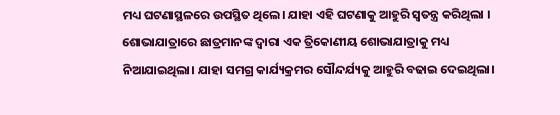ମଧ୍ୟ ଘଟଣାସ୍ଥଳରେ ଉପସ୍ଥିତ ଥିଲେ। ଯାହା ଏହି ଘଟଣାକୁ ଆହୁରି ସ୍ୱତନ୍ତ୍ର କରିଥିଲା । ଶୋଭାଯାତ୍ରାରେ ଛାତ୍ରମାନଙ୍କ ଦ୍ୱାରା ଏକ ତ୍ରିକୋଣୀୟ ଶୋଭାଯାତ୍ରାକୁ ମଧ୍ୟ ନିଆଯାଇଥିଲା। ଯାହା ସମଗ୍ର କାର୍ଯ୍ୟକ୍ରମର ସୌନ୍ଦର୍ଯ୍ୟକୁ ଆହୁରି ବଢାଇ ଦେଇଥିଲା।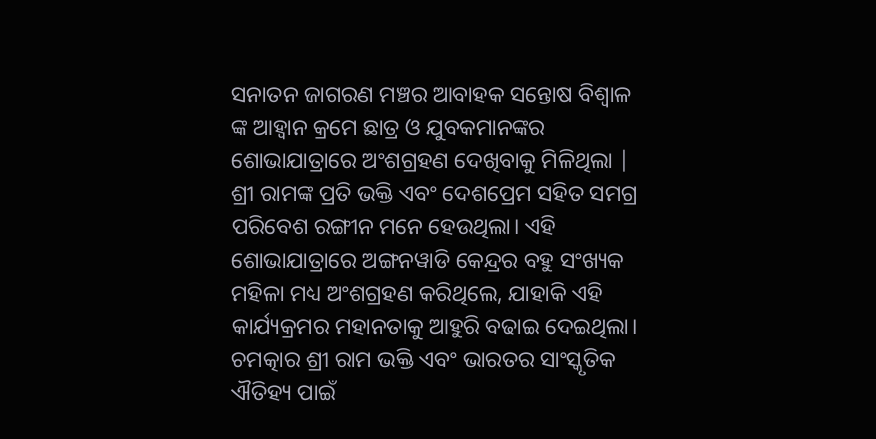ସନାତନ ଜାଗରଣ ମଞ୍ଚର ଆବାହକ ସନ୍ତୋଷ ବିଶ୍ବାଳ ଙ୍କ ଆହ୍ୱାନ କ୍ରମେ ଛାତ୍ର ଓ ଯୁବକମାନଙ୍କର ଶୋଭାଯାତ୍ରାରେ ଅଂଶଗ୍ରହଣ ଦେଖିବାକୁ ମିଳିଥିଲା | ଶ୍ରୀ ରାମଙ୍କ ପ୍ରତି ଭକ୍ତି ଏବଂ ଦେଶପ୍ରେମ ସହିତ ସମଗ୍ର ପରିବେଶ ରଙ୍ଗୀନ ମନେ ହେଉଥିଲା। ଏହି ଶୋଭାଯାତ୍ରାରେ ଅଙ୍ଗନୱାଡି କେନ୍ଦ୍ରର ବହୁ ସଂଖ୍ୟକ ମହିଳା ମଧ୍ୟ ଅଂଶଗ୍ରହଣ କରିଥିଲେ, ଯାହାକି ଏହି କାର୍ଯ୍ୟକ୍ରମର ମହାନତାକୁ ଆହୁରି ବଢାଇ ଦେଇଥିଲା। ଚମତ୍କାର ଶ୍ରୀ ରାମ ଭକ୍ତି ଏବଂ ଭାରତର ସାଂସ୍କୃତିକ ଐତିହ୍ୟ ପାଇଁ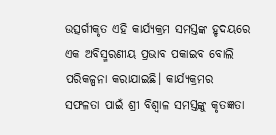ଉତ୍ସର୍ଗୀକୃତ ଏହି କାର୍ଯ୍ୟକ୍ରମ ସମସ୍ତଙ୍କ ହୃଦୟରେ ଏକ ଅବିସ୍ମରଣୀୟ ପ୍ରଭାବ ପକାଇବ ବୋଲି ପରିକଳ୍ପନା କରାଯାଇଛି। କାର୍ଯ୍ୟକ୍ରମର ସଫଳତା ପାଇଁ ଶ୍ରୀ ବିଶ୍ବାଳ ସମସ୍ତଙ୍କୁ କୃତଜ୍ଞତା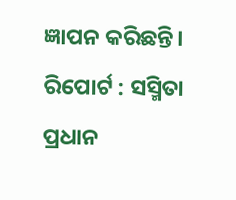ଜ୍ଞାପନ କରିଛନ୍ତି।
ରିପୋର୍ଟ : ସସ୍ମିତା ପ୍ରଧାନ